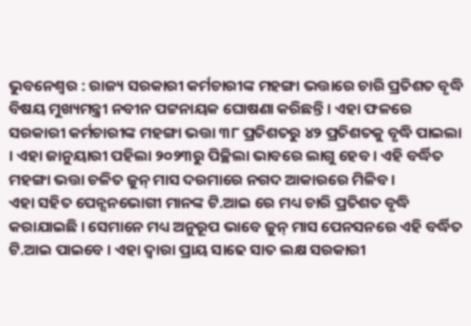ଭୁବନେଶ୍ୱର : ରାଜ୍ୟ ସରକାରୀ କର୍ମଚାରୀଙ୍କ ମହଙ୍ଗା ଭତ୍ତାରେ ଚାରି ପ୍ରତିଶତ ବୃଦ୍ଧି ବିଷୟ ମୁଖ୍ୟମନ୍ତ୍ରୀ ନବୀନ ପଟ୍ଟନାୟକ ଘୋଷଣା କରିଛନ୍ତି । ଏହା ଫଳରେ ସରକାରୀ କର୍ମଚାରୀଙ୍କ ମହଙ୍ଗା ଭତ୍ତା ୩୮ ପ୍ରତିଶତରୁ ୪୨ ପ୍ରତିଶତକୁ ବୃଦ୍ଧି ପାଇଲା । ଏହା ଜାନୁୟାରୀ ପହିଲା ୨୦୨୩ରୁ ପିଚ୍ଛିଲା ଭାବରେ ଲାଗୁ ହେବ । ଏହି ବର୍ଦ୍ଧିତ ମହଙ୍ଗା ଭତ୍ତା ଚଳିତ ଜୁନ୍ ମାସ ଦରମାରେ ନଗଦ ଆକାରରେ ମିଳିବ ।
ଏହା ସହିତ ପେନ୍ସନଭୋଗୀ ମାନଙ୍କ ଟି.ଆଇ ରେ ମଧ୍ୟ ଚାରି ପ୍ରତିଶତ ବୃଦ୍ଧି କରାଯାଇଛି । ସେମାନେ ମଧ୍ୟ ଅନୁରୂପ ଭାବେ ଜୁନ୍ ମାସ ପେନସନରେ ଏହି ବର୍ଦ୍ଧିତ ଟି.ଆଇ ପାଇବେ । ଏହା ଦ୍ୱାରା ପ୍ରାୟ ସାଢେ ସାତ ଲକ୍ଷ ସରକାରୀ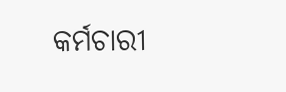କର୍ମଚାରୀ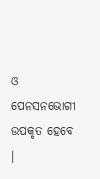ଓ ପେନସନଭୋଗୀ ଉପକୃତ ହେବେ ।